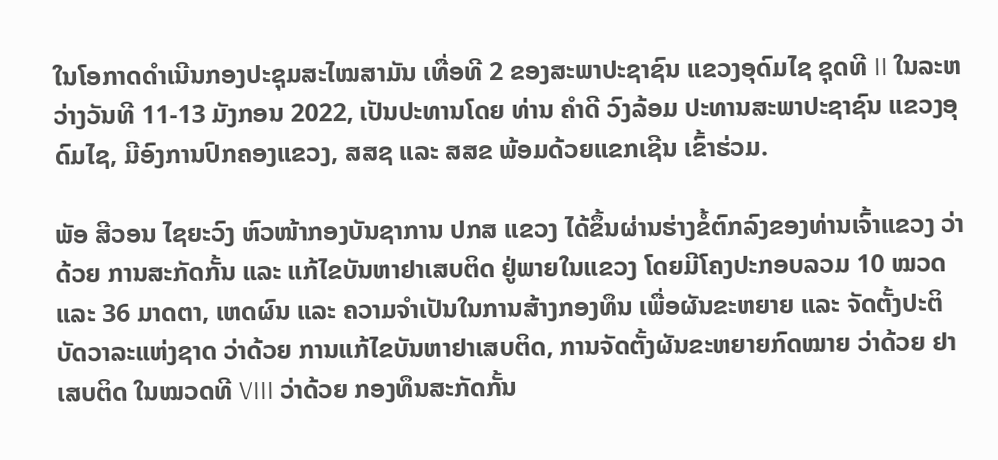ໃນໂອກາດດຳເນີນກອງປະຊຸມສະໄໝສາມັນ ເທື່ອທີ 2 ຂອງສະພາປະຊາຊົນ ແຂວງອຸດົມໄຊ ຊຸດທີ II ໃນລະຫວ່າງວັນທີ 11-13 ມັງກອນ 2022, ເປັນປະທານໂດຍ ທ່ານ ຄຳດີ ວົງລ້ອມ ປະທານສະພາປະຊາຊົນ ແຂວງອຸດົມໄຊ, ມີອົງການປົກຄອງແຂວງ, ສສຊ ແລະ ສສຂ ພ້ອມດ້ວຍແຂກເຊີນ ເຂົ້າຮ່ວມ.

ພັອ ສີວອນ ໄຊຍະວົງ ຫົວໜ້າກອງບັນຊາການ ປກສ ແຂວງ ໄດ້ຂຶ້ນຜ່ານຮ່າງຂໍ້ຕົກລົງຂອງທ່ານເຈົ້າແຂວງ ວ່າດ້ວຍ ການສະກັດກັ້ນ ແລະ ແກ້ໄຂບັນຫາຢາເສບຕິດ ຢູ່ພາຍໃນແຂວງ ໂດຍມີໂຄງປະກອບລວມ 10 ໝວດ ແລະ 36 ມາດຕາ, ເຫດຜົນ ແລະ ຄວາມຈຳເປັນໃນການສ້າງກອງທຶນ ເພື່ອຜັນຂະຫຍາຍ ແລະ ຈັດຕັ້ງປະຕິບັດວາລະແຫ່ງຊາດ ວ່າດ້ວຍ ການແກ້ໄຂບັນຫາຢາເສບຕິດ, ການຈັດຕັ້ງຜັນຂະຫຍາຍກົດໝາຍ ວ່າດ້ວຍ ຢາເສບຕິດ ໃນໝວດທີ VIII ວ່າດ້ວຍ ກອງທຶນສະກັດກັ້ນ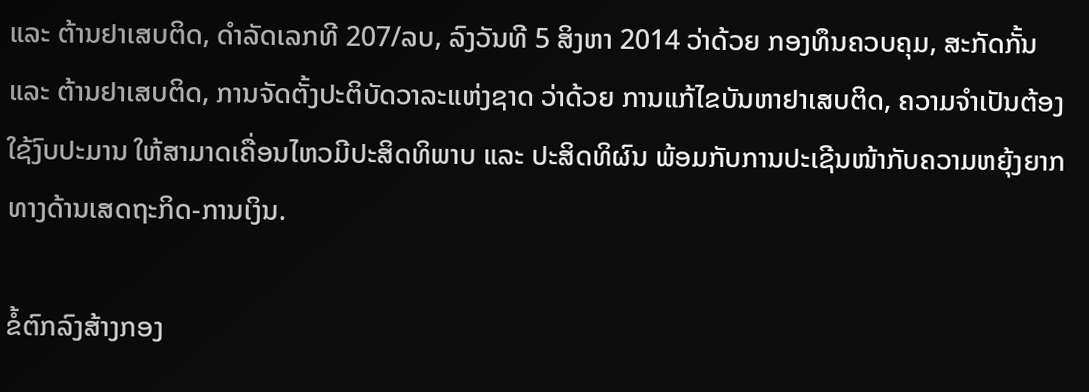ແລະ ຕ້ານຢາເສບຕິດ, ດຳລັດເລກທີ 207/ລບ, ລົງວັນທີ 5 ສິງຫາ 2014 ວ່າດ້ວຍ ກອງທຶນຄວບຄຸມ, ສະກັດກັ້ນ ແລະ ຕ້ານຢາເສບຕິດ, ການຈັດຕັ້ງປະຕິບັດວາລະແຫ່ງຊາດ ວ່າດ້ວຍ ການແກ້ໄຂບັນຫາຢາເສບຕິດ, ຄວາມຈຳເປັນຕ້ອງໃຊ້ງົບປະມານ ໃຫ້ສາມາດເຄື່ອນໄຫວມີປະສິດທິພາບ ແລະ ປະສິດທິຜົນ ພ້ອມກັບການປະເຊີນໜ້າກັບຄວາມຫຍຸ້ງຍາກທາງດ້ານເສດຖະກິດ-ການເງິນ.

ຂໍ້ຕົກລົງສ້າງກອງ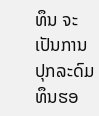ທຶນ ຈະເປັນການປຸກລະດົມທຶນຮອ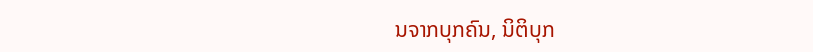ນຈາກບຸກຄົນ, ນິຕິບຸກ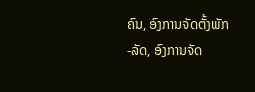ຄົນ, ອົງການຈັດຕັ້ງພັກ-ລັດ, ອົງການຈັດ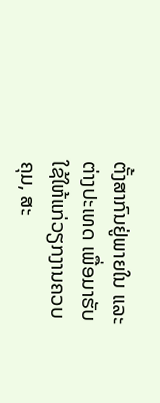ຕັ້ງສາກົນຢູ່ພາຍໃນ ແລະ ຕ່າງປະເທດ ເພື່ອມາຮັບໃຊ້ໃຫ້ແກ່ວຽກງານຄວບຄຸມ, ສະ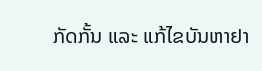ກັດກັ້ນ ແລະ ແກ້ໄຂບັນຫາຢາ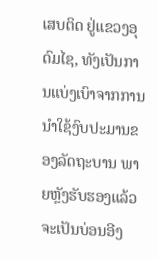ເສບຕິດ ຢູ່ແຂວງອຸດົມໄຊ, ທັງເປັນການແບ່ງເບົາຈາກການນຳໃຊ້ງົບປະມານຂອງລັດຖະບານ ພາຍຫຼັງຮັບຮອງແລ້ວ ຈະເປັນບ່ອນອີງ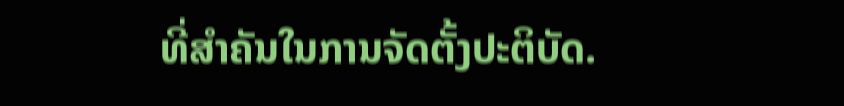ທີ່ສໍາຄັນໃນການຈັດຕັ້ງປະຕິບັດ.